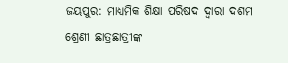ଜୟପୁର: ମାଧ୍ୟମିକ ଶିକ୍ଷା ପରିଷଦ ଦ୍ବାରା ଦଶମ ଶ୍ରେଣୀ ଛାତ୍ରଛାତ୍ରୀଙ୍କ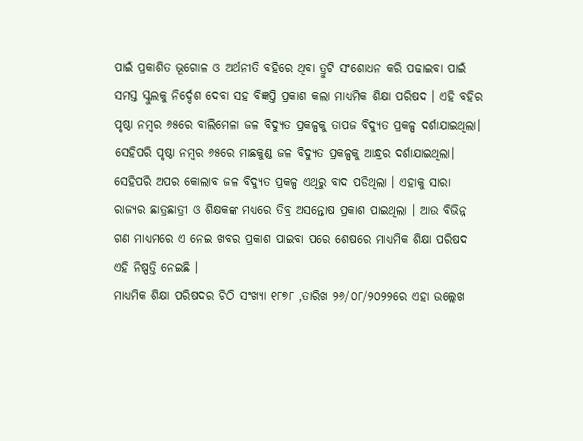ପାଇଁ ପ୍ରକାଶିତ ଭୂଗୋଳ ଓ ଅର୍ଥନୀତି ବହିରେ ଥିବା ତ୍ରୁଟି ସଂଶୋଧନ କରି ପଢାଇବା ପାଇଁ ସମସ୍ତ ସ୍କୁଲକୁ ନିର୍ଦ୍ଦେଶ ଦେବା ସହ ବିଜ୍ଞପ୍ତି ପ୍ରକାଶ କଲା ମାଧ୍ୟମିକ ଶିକ୍ଷା ପରିଷଦ । ଏହି ବହିର ପୃଷ୍ଠା ନମ୍ବର ୬୫ରେ ବାଲିମେଳା ଜଳ ବିଦ୍ୟୁତ ପ୍ରକଳ୍ପକୁ ତାପଜ ବିଦ୍ୟୁତ ପ୍ରକଳ୍ପ ଦର୍ଶାଯାଇଥିଲା।
ସେହିପରି ପୃଷ୍ଠା ନମ୍ବର ୬୫ରେ ମାଛକୁଣ୍ଡ ଜଳ ବିଦ୍ୟୁତ ପ୍ରକଳ୍ପକୁ ଆନ୍ଧ୍ରର ଦର୍ଶାଯାଇଥିଲା। ସେହିପରି ଅପର କୋଲାବ ଜଳ ବିଦ୍ୟୁତ ପ୍ରକଳ୍ପ ଏଥିରୁ ବାଦ ପଡିଥିଲା । ଏହାକୁ ସାରା ରାଜ୍ୟର ଛାତ୍ରଛାତ୍ରୀ ଓ ଶିକ୍ଷକଙ୍କ ମଧ୍ୟରେ ତିବ୍ର ଅସନ୍ତୋଷ ପ୍ରକାଶ ପାଇଥିଲା । ଆଉ ବିଭିନ୍ନ ଗଣ ମାଧ୍ୟମରେ ଏ ନେଇ ଖବର ପ୍ରକାଶ ପାଇବା ପରେ ଶେଷରେ ମାଧ୍ୟମିକ ଶିକ୍ଷା ପରିଷଦ ଏହି ନିଷ୍ପତ୍ତି ନେଇଛି ।
ମାଧ୍ୟମିକ ଶିକ୍ଷା ପରିଷଦର ଚିଠି ସଂଖ୍ୟା ୧୮୭୮ ,ତାରିଖ ୨୬/୦୮/୨୦୨୨ରେ ଏହା ଉଲ୍ଲେଖ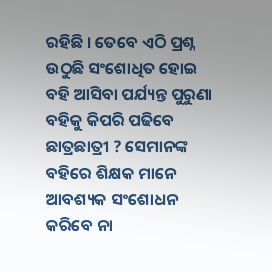ରହିଛି । ତେବେ ଏଠି ପ୍ରଶ୍ନ ଉଠୁଛି ସଂଶୋଧିତ ହୋଇ ବହି ଆସିବା ପର୍ଯ୍ୟନ୍ତ ପୁରୁଣା ବହିକୁ କିପରି ପଢିବେ ଛାତ୍ରଛାତ୍ରୀ ? ସେମାନଙ୍କ ବହିରେ ଶିକ୍ଷକ ମାନେ ଆବଶ୍ୟକ ସଂଶୋଧନ କରିବେ ନା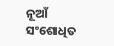ନୂଆଁ ସଂଶୋଧିତ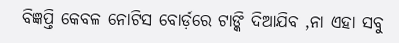ବିଜ୍ଞପ୍ତି କେବଳ ନୋଟିସ ବୋର୍ଡ଼ରେ ଟାଙ୍କି ଦିଆଯିବ ,ନା ଏହା ସବୁ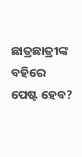ଛାତ୍ରଛାତ୍ରୀଙ୍କ ବହିରେ ପେଷ୍ଟ ହେବ?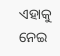ଏହାକୁ ନେଇ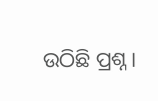ଉଠିଛି ପ୍ରଶ୍ନ ।